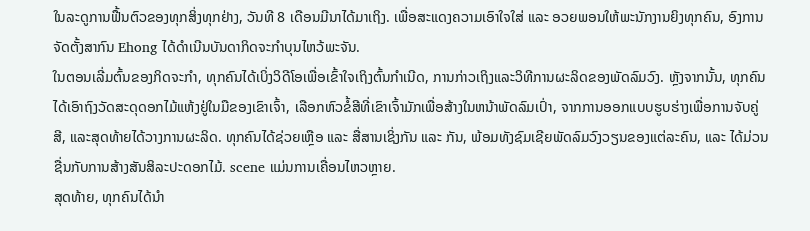ໃນລະດູການຟື້ນຕົວຂອງທຸກສິ່ງທຸກຢ່າງ, ວັນທີ 8 ເດືອນມີນາໄດ້ມາເຖິງ. ເພື່ອສະແດງຄວາມເອົາໃຈໃສ່ ແລະ ອວຍພອນໃຫ້ພະນັກງານຍິງທຸກຄົນ, ອົງການຈັດຕັ້ງສາກົນ Ehong ໄດ້ດຳເນີນບັນດາກິດຈະກຳບຸນໄຫວ້ພະຈັນ.
ໃນຕອນເລີ່ມຕົ້ນຂອງກິດຈະກໍາ, ທຸກຄົນໄດ້ເບິ່ງວິດີໂອເພື່ອເຂົ້າໃຈເຖິງຕົ້ນກໍາເນີດ, ການກ່າວເຖິງແລະວິທີການຜະລິດຂອງພັດລົມວົງ. ຫຼັງຈາກນັ້ນ, ທຸກຄົນໄດ້ເອົາຖົງວັດສະດຸດອກໄມ້ແຫ້ງຢູ່ໃນມືຂອງເຂົາເຈົ້າ, ເລືອກຫົວຂໍ້ສີທີ່ເຂົາເຈົ້າມັກເພື່ອສ້າງໃນຫນ້າພັດລົມເປົ່າ, ຈາກການອອກແບບຮູບຮ່າງເພື່ອການຈັບຄູ່ສີ, ແລະສຸດທ້າຍໄດ້ວາງການຜະລິດ. ທຸກຄົນໄດ້ຊ່ວຍເຫຼືອ ແລະ ສື່ສານເຊິ່ງກັນ ແລະ ກັນ, ພ້ອມທັງຊົມເຊີຍພັດລົມວົງວຽນຂອງແຕ່ລະຄົນ, ແລະ ໄດ້ມ່ວນຊື່ນກັບການສ້າງສັນສິລະປະດອກໄມ້. scene ແມ່ນການເຄື່ອນໄຫວຫຼາຍ.
ສຸດທ້າຍ, ທຸກຄົນໄດ້ນຳ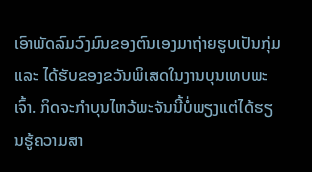ເອົາພັດລົມວົງມົນຂອງຕົນເອງມາຖ່າຍຮູບເປັນກຸ່ມ ແລະ ໄດ້ຮັບຂອງຂວັນພິເສດໃນງານບຸນເທບພະເຈົ້າ. ກິດຈະກຳບຸນໄຫວ້ພະຈັນນີ້ບໍ່ພຽງແຕ່ໄດ້ຮຽນຮູ້ຄວາມສາ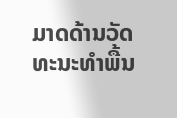ມາດດ້ານວັດທະນະທຳພື້ນ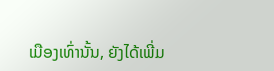ເມືອງເທົ່ານັ້ນ, ຍັງໄດ້ເພີ່ມ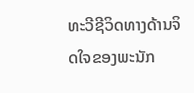ທະວີຊີວິດທາງດ້ານຈິດໃຈຂອງພະນັກ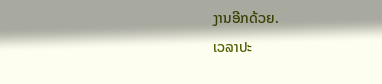ງານອີກດ້ວຍ.
ເວລາປະ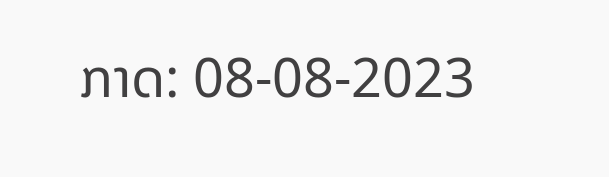ກາດ: 08-08-2023